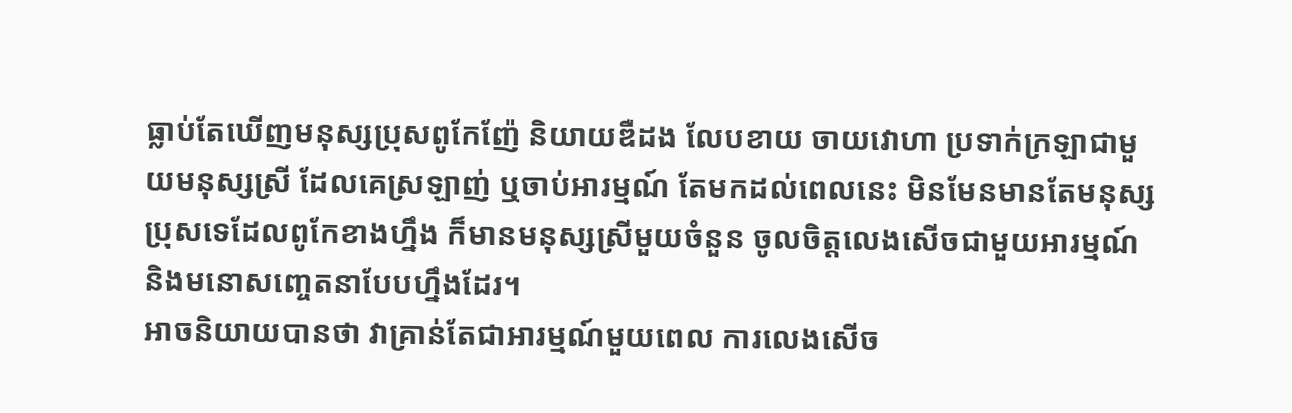ធ្លាប់តែឃើញមនុស្សប្រុសពូកែញ៉ែ និយាយឌឺដង លែបខាយ ចាយវោហា ប្រទាក់ក្រឡាជាមួយមនុស្សស្រី ដែលគេស្រឡាញ់ ឬចាប់អារម្មណ៍ តែមកដល់ពេលនេះ មិនមែនមានតែមនុស្សប្រុសទេដែលពូកែខាងហ្នឹង ក៏មានមនុស្សស្រីមួយចំនួន ចូលចិត្តលេងសើចជាមួយអារម្មណ៍ និងមនោសញ្ចេតនាបែបហ្នឹងដែរ។
អាចនិយាយបានថា វាគ្រាន់តែជាអារម្មណ៍មួយពេល ការលេងសើច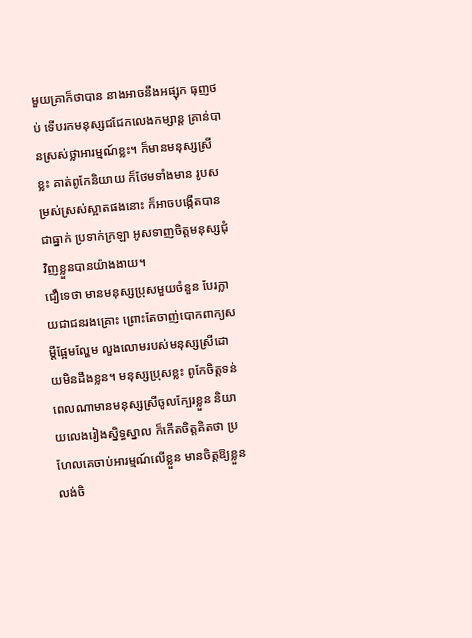មួយគ្រាក៏ថាបាន នាងអាចនឹងអផ្សុក ធុញថប់ ទើបរកមនុស្សជជែកលេងកម្សាន្ត គ្រាន់បានស្រស់ថ្លាអារម្មណ៍ខ្លះ។ ក៏មានមនុស្សស្រីខ្លះ គាត់ពូកែនិយាយ ក៏ថែមទាំងមាន រូបសម្រស់ស្រស់ស្អាតផងនោះ ក៏អាចបង្កើតបានជាធ្នាក់ ប្រទាក់ក្រឡា អូសទាញចិត្តមនុស្សជុំវិញខ្លួនបានយ៉ាងងាយ។
ជឿទេថា មានមនុស្សប្រុសមួយចំនួន បែរក្លាយជាជនរងគ្រោះ ព្រោះតែចាញ់បោកពាក្យសម្ដីផ្អែមល្ហែម លួងលោមរបស់មនុស្សស្រីដោយមិនដឹងខ្លន។ មនុស្សប្រុសខ្លះ ពូកែចិត្តទន់ ពេលណាមានមនុស្សស្រីចូលក្បែរខ្លួន និយាយលេងរៀងស្និទ្ធស្នាល ក៏កើតចិត្តគិតថា ប្រហែលគេចាប់អារម្មណ៍លើខ្លួន មានចិត្តឱ្យខ្លួន លង់ចិ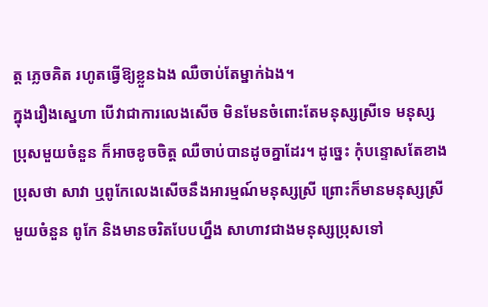ត្ត ភ្លេចគិត រហូតធ្វើឱ្យខ្លួនឯង ឈឺចាប់តែម្នាក់ឯង។
ក្នុងរឿងស្នេហា បើវាជាការលេងសើច មិនមែនចំពោះតែមនុស្សស្រីទេ មនុស្សប្រុសមួយចំនួន ក៏អាចខូចចិត្ត ឈឺចាប់បានដូចគ្នាដែរ។ ដូច្នេះ កុំបន្ទោសតែខាងប្រុសថា សាវា ឬពូកែលេងសើចនឹងអារម្មណ៍មនុស្សស្រី ព្រោះក៏មានមនុស្សស្រីមួយចំនួន ពូកែ និងមានចរិតបែបហ្នឹង សាហាវជាងមនុស្សប្រុសទៅ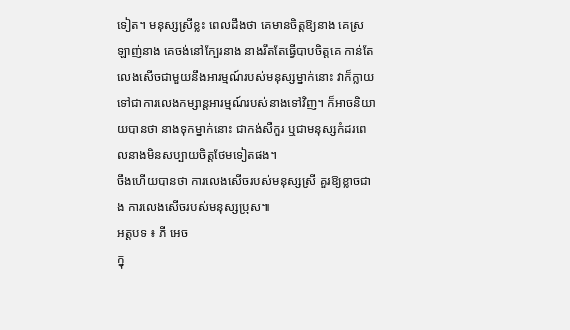ទៀត។ មនុស្សស្រីខ្លះ ពេលដឹងថា គេមានចិត្តឱ្យនាង គេស្រឡាញ់នាង គេចង់នៅក្បែរនាង នាងរឹតតែធ្វើបាបចិត្តគេ កាន់តែលេងសើចជាមួយនឹងអារម្មណ៍របស់មនុស្សម្នាក់នោះ វាក៏ក្លាយទៅជាការលេងកម្សាន្តអារម្មណ៍របស់នាងទៅវិញ។ ក៏អាចនិយាយបានថា នាងទុកម្នាក់នោះ ជាកង់សឺកួរ ឬជាមនុស្សកំដរពេលនាងមិនសប្បាយចិត្តថែមទៀតផង។
ចឹងហើយបានថា ការលេងសើចរបស់មនុស្សស្រី គួរឱ្យខ្លាចជាង ការលេងសើចរបស់មនុស្សប្រុស៕
អត្តបទ ៖ ភី អេច
ក្នុ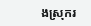ងស្រុករ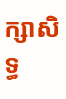ក្សាសិទ្ធ